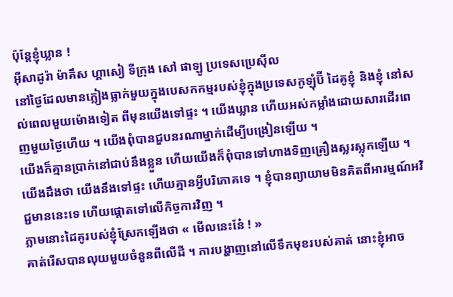ប៉ុន្តែខ្ញុំឃ្លាន !
អ៊ីសាដូរ៉ា ម៉ាគឹស ហ្គាសៀ ទីក្រុង សៅ ផាឡូ ប្រទេសប្រេស៊ីល
នៅថ្ងៃដែលមានភ្លៀងធ្លាក់មួយក្នុងបេសកកម្មរបស់ខ្ញុំក្នុងប្រទេសកូឡុំប៊ី ដៃគូខ្ញុំ និងខ្ញុំ នៅសល់ពេលមួយម៉ោងទៀត ពីមុនយើងទៅផ្ទះ ។ យើងឃ្លាន ហើយអស់កម្លាំងដោយសារដើរពេញមួយថ្ងៃហើយ ។ យើងពុំបានជួបនរណាម្នាក់ដើម្បីបង្រៀនឡើយ ។
យើងក៏គ្មានប្រាក់នៅជាប់នឹងខ្លួន ហើយយើងក៏ពុំបានទៅហាងទិញគ្រឿងស្លរស្លុកឡើយ ។ យើងដឹងថា យើងនឹងទៅផ្ទះ ហើយគ្មានអ្វីបរិភោគទេ ។ ខ្ញុំបានព្យាយាមមិនគិតពីអារម្មណ៍អវិជ្ជមាននេះទេ ហើយផ្តោតទៅលើកិច្ចការវិញ ។
ភ្លាមនោះដៃគូរបស់ខ្ញុំស្រែកឡើងថា « មើលនេះនែ៎ ! »
គាត់រើសបានលុយមួយចំនួនពីលើដី ។ ការបង្ហាញនៅលើទឹកមុខរបស់គាត់ នោះខ្ញុំអាច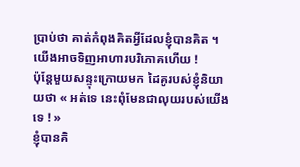ប្រាប់ថា គាត់កំពុងគិតអ្វីដែលខ្ញុំបានគិត ។ យើងអាចទិញអាហារបរិភោគហើយ !
ប៉ុន្តែមួយសន្ទុះក្រោយមក ដៃគូរបស់ខ្ញុំនិយាយថា « អត់ទេ នេះពុំមែនជាលុយរបស់យើងទេ ! »
ខ្ញុំបានគិ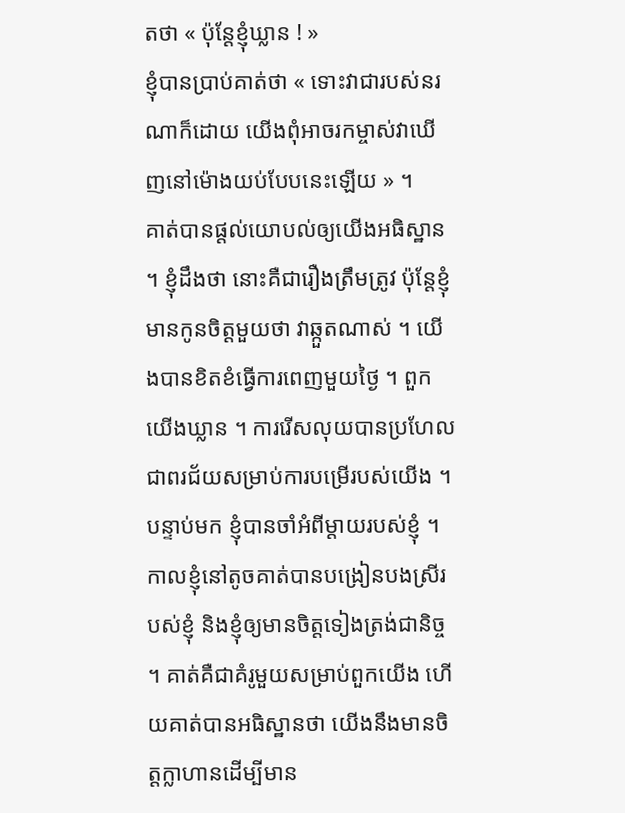តថា « ប៉ុន្តែខ្ញុំឃ្លាន ! »
ខ្ញុំបានប្រាប់គាត់ថា « ទោះវាជារបស់នរណាក៏ដោយ យើងពុំអាចរកម្ចាស់វាឃើញនៅម៉ោងយប់បែបនេះឡើយ » ។
គាត់បានផ្តល់យោបល់ឲ្យយើងអធិស្ឋាន ។ ខ្ញុំដឹងថា នោះគឺជារឿងត្រឹមត្រូវ ប៉ុន្តែខ្ញុំមានកូនចិត្តមួយថា វាឆ្កួតណាស់ ។ យើងបានខិតខំធ្វើការពេញមួយថ្ងៃ ។ ពួកយើងឃ្លាន ។ ការរើសលុយបានប្រហែលជាពរជ័យសម្រាប់ការបម្រើរបស់យើង ។
បន្ទាប់មក ខ្ញុំបានចាំអំពីម្តាយរបស់ខ្ញុំ ។ កាលខ្ញុំនៅតូចគាត់បានបង្រៀនបងស្រីរបស់ខ្ញុំ និងខ្ញុំឲ្យមានចិត្តទៀងត្រង់ជានិច្ច ។ គាត់គឺជាគំរូមួយសម្រាប់ពួកយើង ហើយគាត់បានអធិស្ឋានថា យើងនឹងមានចិត្តក្លាហានដើម្បីមាន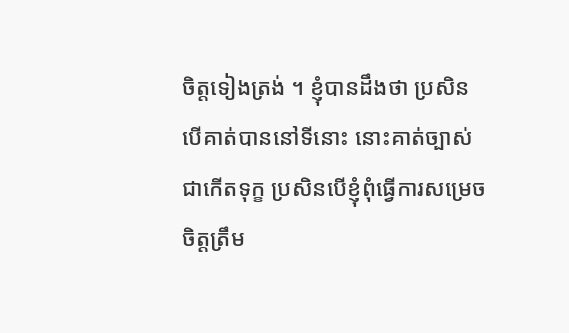ចិត្តទៀងត្រង់ ។ ខ្ញុំបានដឹងថា ប្រសិនបើគាត់បាននៅទីនោះ នោះគាត់ច្បាស់ជាកើតទុក្ខ ប្រសិនបើខ្ញុំពុំធ្វើការសម្រេចចិត្តត្រឹម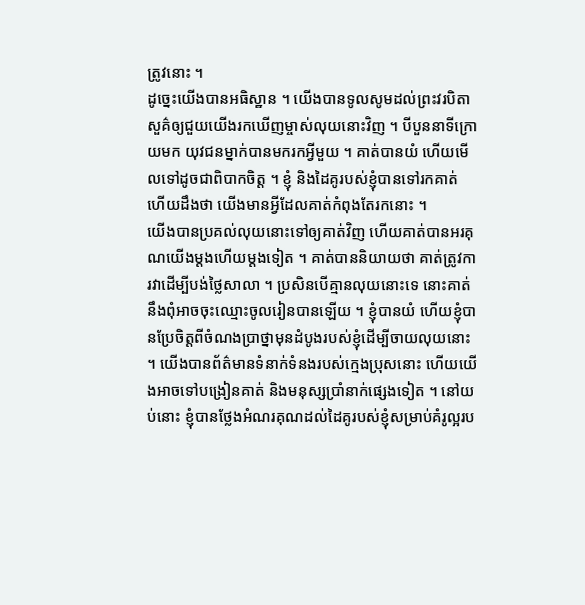ត្រូវនោះ ។
ដូច្នេះយើងបានអធិស្ឋាន ។ យើងបានទូលសូមដល់ព្រះវរបិតាសួគ៌ឲ្យជួយយើងរកឃើញម្ចាស់លុយនោះវិញ ។ បីបួននាទីក្រោយមក យុវជនម្នាក់បានមករកអ្វីមួយ ។ គាត់បានយំ ហើយមើលទៅដូចជាពិបាកចិត្ត ។ ខ្ញុំ និងដៃគូរបស់ខ្ញុំបានទៅរកគាត់ ហើយដឹងថា យើងមានអ្វីដែលគាត់កំពុងតែរកនោះ ។
យើងបានប្រគល់លុយនោះទៅឲ្យគាត់វិញ ហើយគាត់បានអរគុណយើងម្តងហើយម្តងទៀត ។ គាត់បាននិយាយថា គាត់ត្រូវការវាដើម្បីបង់ថ្លៃសាលា ។ ប្រសិនបើគ្មានលុយនោះទេ នោះគាត់នឹងពុំអាចចុះឈ្មោះចូលរៀនបានឡើយ ។ ខ្ញុំបានយំ ហើយខ្ញុំបានប្រែចិត្តពីចំណងប្រាថ្នាមុនដំបូងរបស់ខ្ញុំដើម្បីចាយលុយនោះ ។ យើងបានព័ត៌មានទំនាក់ទំនងរបស់ក្មេងប្រុសនោះ ហើយយើងអាចទៅបង្រៀនគាត់ និងមនុស្សប្រាំនាក់ផ្សេងទៀត ។ នៅយប់នោះ ខ្ញុំបានថ្លែងអំណរគុណដល់ដៃគូរបស់ខ្ញុំសម្រាប់គំរូល្អរប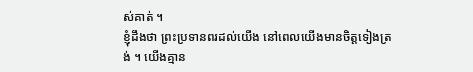ស់គាត់ ។
ខ្ញុំដឹងថា ព្រះប្រទានពរដល់យើង នៅពេលយើងមានចិត្តទៀងត្រង់ ។ យើងគ្មាន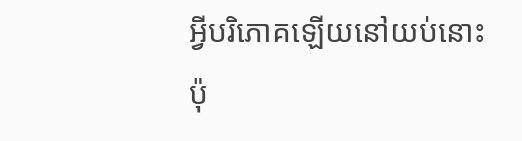អ្វីបរិភោគឡើយនៅយប់នោះ ប៉ុ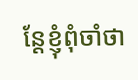ន្តែខ្ញុំពុំចាំថា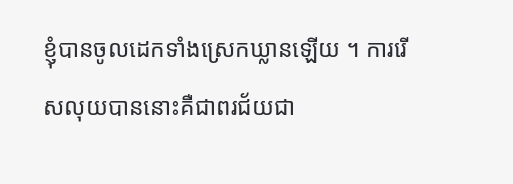ខ្ញុំបានចូលដេកទាំងស្រេកឃ្លានឡើយ ។ ការរើសលុយបាននោះគឺជាពរជ័យជា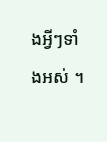ងអ្វីៗទាំងអស់ ។